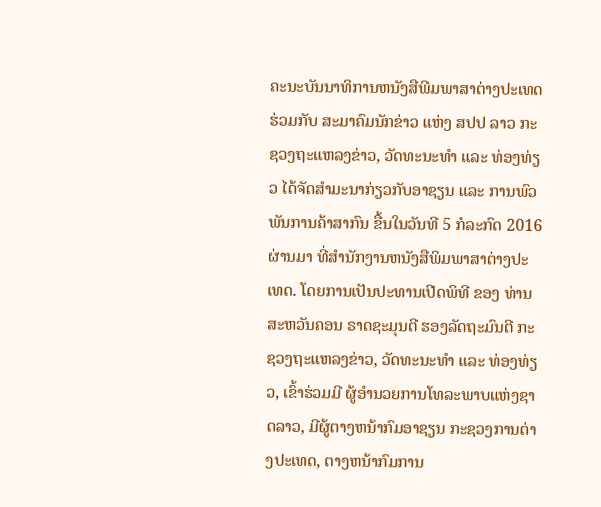ຄະນະບັນນາທິການຫນັງສືພີມພາສາຕ່າງປະເທດ ຮ່ວມກັບ ສະມາຄົມນັກຂ່າວ ແຫ່ງ ສປປ ລາວ ກະຊວງຖະແຫລງຂ່າວ, ວັດທະນະທຳ ແລະ ທ່ອງທ່ຽວ ໄດ້ຈັດສຳມະນາກ່ຽວກັບອາຊຽນ ແລະ ການພົວພັນການຄ້າສາກົນ ຂື້ນໃນວັນທີ 5 ກໍລະກົດ 2016 ຜ່ານມາ ທີ່ສໍານັກງານຫນັງສືພິມພາສາຕ່າງປະເທດ. ໂດຍການເປັນປະທານເປີດພິທີ ຂອງ ທ່ານ ສະຫວັນຄອນ ຣາດຊະມຸນຕີ ຮອງລັດຖະມົນຕີ ກະຊວງຖະແຫລງຂ່າວ, ວັດທະນະທຳ ແລະ ທ່ອງທ່ຽວ, ເຂົ້າຮ່ວມມີ ຜູ້ອຳນວຍການໂທລະພາບແຫ່ງຊາດລາວ, ມີຜູ້ຕາງຫນ້າກົມອາຊຽນ ກະຊວງການຕ່າງປະເທດ, ຕາງຫນ້າກົມການ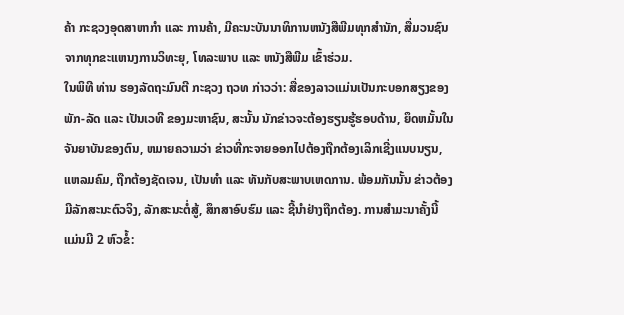ຄ້າ ກະຊວງອຸດສາຫາກຳ ແລະ ການຄ້າ, ມີຄະນະບັນນາທິການຫນັງສືພີມທຸກສຳນັກ, ສື່ມວນຊົນຈາກທຸກຂະແຫນງການວິທະຍຸ, ໂທລະພາບ ແລະ ຫນັງສືພີມ ເຂົ້າຮ່ວມ.
ໃນພິທີ ທ່ານ ຮອງລັດຖະມົນຕີ ກະຊວງ ຖວທ ກ່າວວ່າ: ສື່ຂອງລາວແມ່ນເປັນກະບອກສຽງຂອງພັກ-ລັດ ແລະ ເປັນເວທີ ຂອງມະຫາຊົນ, ສະນັ້ນ ນັກຂ່າວຈະຕ້ອງຮຽນຮູ້ຮອບດ້ານ, ຍຶດຫມັ້ນໃນຈັນຍາບັນຂອງຕົນ, ຫມາຍຄວາມວ່າ ຂ່າວທີ່ກະຈາຍອອກໄປຕ້ອງຖືກຕ້ອງເລິກເຊີ່ງແນບນຽນ, ແຫລມຄົມ, ຖືກຕ້ອງຊັດເຈນ, ເປັນທຳ ແລະ ທັນກັບສະພາບເຫດການ. ພ້ອມກັນນັ້ນ ຂ່າວຕ້ອງມີລັກສະນະຕົວຈິງ, ລັກສະນະຕໍ່ສູ້, ສຶກສາອົບຮົມ ແລະ ຊີ້ນຳຢ່າງຖືກຕ້ອງ. ການສຳມະນາຄັ້ງນີ້ ແມ່ນມີ 2 ຫົວຂໍ້: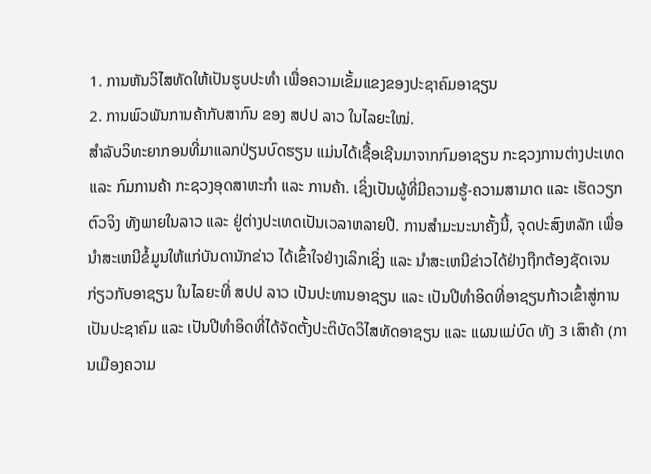1. ການຫັນວິໄສທັດໃຫ້ເປັນຮູບປະທຳ ເພື່ອຄວາມເຂັ້ມແຂງຂອງປະຊາຄົມອາຊຽນ
2. ການພົວພັນການຄ້າກັບສາກົນ ຂອງ ສປປ ລາວ ໃນໄລຍະໃໝ່.
ສຳລັບວິທະຍາກອນທີ່ມາແລກປ່ຽນບົດຮຽນ ແມ່ນໄດ້ເຊື້ອເຊີນມາຈາກກົມອາຊຽນ ກະຊວງການຕ່າງປະເທດ ແລະ ກົມການຄ້າ ກະຊວງອຸດສາຫະກຳ ແລະ ການຄ້າ. ເຊິ່ງເປັນຜູ້ທີ່ມີຄວາມຮູ້-ຄວາມສາມາດ ແລະ ເຮັດວຽກຕົວຈິງ ທັງພາຍໃນລາວ ແລະ ຢູ່ຕ່າງປະເທດເປັນເວລາຫລາຍປີ. ການສຳມະນະນາຄັ້ງນີ້, ຈຸດປະສົງຫລັກ ເພື່ອນຳສະເຫນີຂໍ້ມູນໃຫ້ແກ່ບັນດານັກຂ່າວ ໄດ້ເຂົ້າໃຈຢ່າງເລິກເຊິ່ງ ແລະ ນຳສະເຫນີຂ່າວໄດ້ຢ່າງຖືກຕ້ອງຊັດເຈນ ກ່ຽວກັບອາຊຽນ ໃນໄລຍະທີ່ ສປປ ລາວ ເປັນປະທານອາຊຽນ ແລະ ເປັນປີທຳອິດທີ່ອາຊຽນກ້າວເຂົ້າສູ່ການເປັນປະຊາຄົມ ແລະ ເປັນປີທຳອິດທີ່ໄດ້ຈັດຕັ້ງປະຕິບັດວິໄສທັດອາຊຽນ ແລະ ແຜນແມ່ບົດ ທັງ 3 ເສົາຄ້າ (ການເມືອງຄວາມ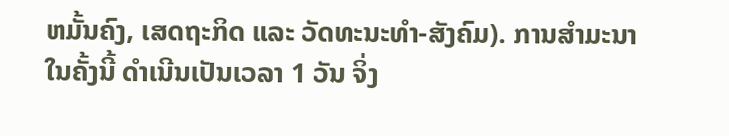ຫມັ້ນຄົງ, ເສດຖະກິດ ແລະ ວັດທະນະທຳ-ສັງຄົມ). ການສຳມະນາ ໃນຄັ້ງນີ້ ດຳເນີນເປັນເວລາ 1 ວັນ ຈິ່ງ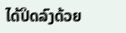ໄດ້ປິດລົງດ້ວຍ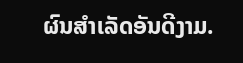ຜົນສຳເລັດອັນດີງາມ.